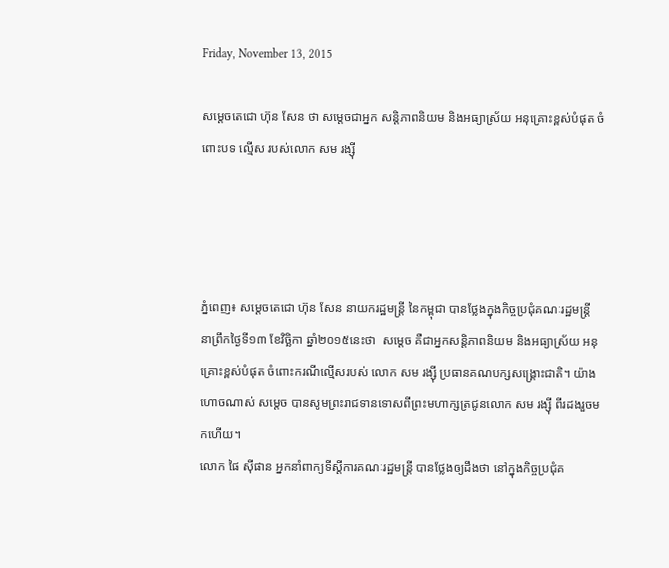Friday, November 13, 2015

សម្តេចតេជោ ហ៊ុន សែន ថា សម្តេចជាអ្នក សន្តិភាពនិយម និងអធ្យាស្រ័យ អនុគ្រោះខ្ពស់បំផុត ចំពោះបទ ល្មើស របស់លោក សម រង្ស៊ី




ភ្នំពេញ៖ សម្តេចតេជោ ហ៊ុន សែន នាយករដ្ឋមន្រ្តី នៃកម្ពុជា បានថ្លែងក្នុងកិច្ចប្រជុំគណៈរដ្ឋមន្រ្តី នាព្រឹកថ្ងៃទី១៣ ខែវិច្ឆិកា ឆ្នាំ២០១៥នេះថា  សម្តេច គឺជាអ្នកសន្តិភាពនិយម និងអធ្យាស្រ័យ អនុគ្រោះខ្ពស់បំផុត ចំពោះករណីល្មើសរបស់ លោក សម រង្ស៊ី ប្រធានគណបក្សសង្រ្គោះជាតិ។ យ៉ាងហោចណាស់ សម្តេច បានសូមព្រះរាជទានទោសពីព្រះមហាក្សត្រជូនលោក សម រង្ស៊ី ពីរដងរួចមកហើយ។
លោក ផៃ ស៊ីផាន អ្នកនាំពាក្យទីស្តីការគណៈរដ្ឋមន្រ្តី បានថ្លែងឲ្យដឹងថា នៅក្នុងកិច្ចប្រជុំគ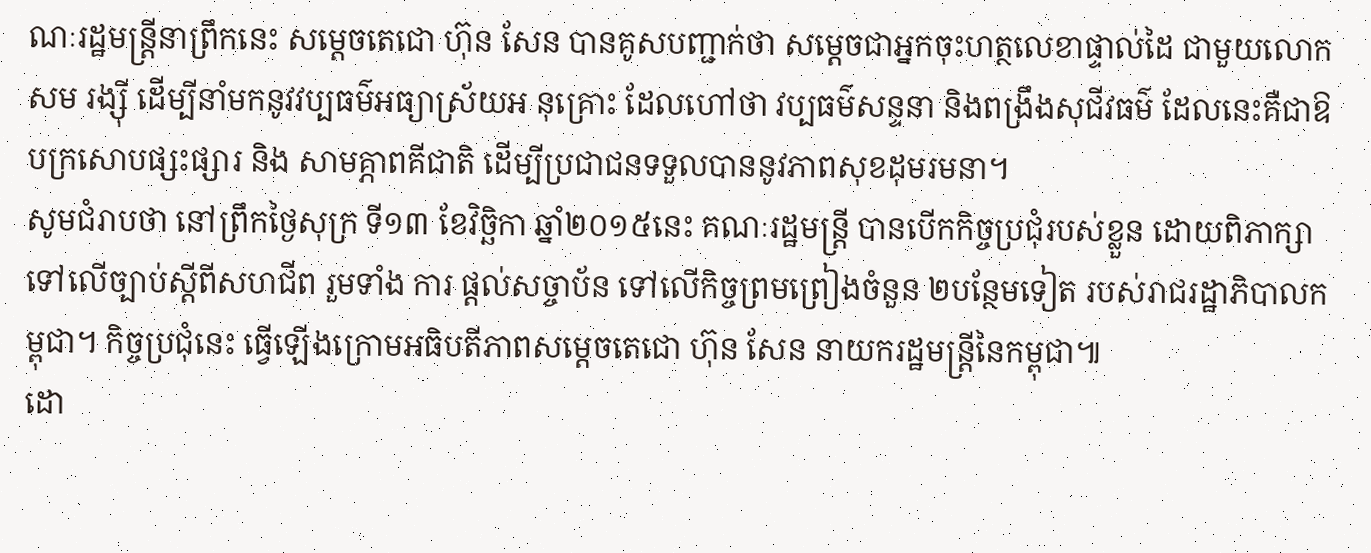ណៈរដ្ឋមន្រ្តីនាព្រឹកនេះ សម្តេចតេជោ ហ៊ុន សែន បានគូសបញ្ជាក់ថា សម្តេចជាអ្នកចុះហត្ថលេខាផ្ទាល់ដៃ ជាមួយលោក សម រង្ស៊ី ដើម្បីនាំមកនូវវប្បធម៌អធ្យាស្រ័យអ នុគ្រោះ ដែលហៅថា វប្បធម៌សន្ទនា និងពង្រឹងសុជីវធម៌ ដែលនេះគឺជាឱបក្រសោបផ្សះផ្សារ និង សាមគ្ភាពគីជាតិ ដើម្បីប្រជាជនទទួលបាននូវភាពសុខដុមរមនា។
សូមជំរាបថា នៅព្រឹកថ្ងៃសុក្រ ទី១៣ ខែវិច្ឆិកា ឆ្នាំ២០១៥នេះ គណៈរដ្ឋមន្ត្រី បានបើកកិច្ចប្រជុំរបស់ខ្លួន ដោយពិភាក្សាទៅលើច្បាប់ស្តីពីសហជីព រួមទាំង ការ ផ្តល់សច្ចាប័ន ទៅលើកិច្ចព្រមព្រៀងចំនួន ២បន្ថែមទៀត របស់រាជរដ្ឋាភិបាលកម្ពុជា។ កិច្ចប្រជុំនេះ ធ្វើឡើងក្រោមអធិបតីភាពសម្តេចតេជោ ហ៊ុន សែន នាយករដ្ឋមន្រ្តីនៃកម្ពុជា៕
ដោ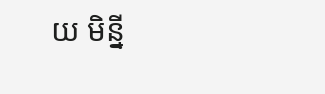យ មិន្នី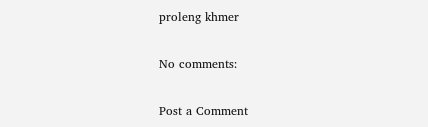proleng khmer

No comments:

Post a Comment